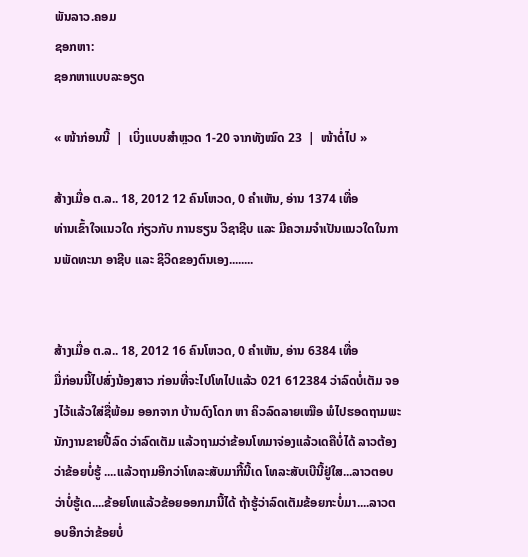ພັນລາວ.ຄອມ
ຊອກຫາ:
ຊອກຫາແບບລະອຽດ

« ໜ້າກ່ອນນີ້  |  ເບິ່ງແບບສຳຫຼວດ 1-20 ຈາກທັງໝົດ 23  |  ໜ້າຕໍ່ໄປ »

ສ້າງເມື່ອ ຕ.ລ.. 18, 2012 12 ຄົນໂຫວດ, 0 ຄຳເຫັນ, ອ່ານ 1374 ເທື່ອ
ທ່ານເຂົ້າໃຈແນວໃດ ກ່ຽວກັບ ການຮຽນ ວິຊາຊີບ ແລະ ມີຄວາມຈຳເປັນແນວໃດໃນການພັດທະນາ ອາຊີບ ແລະ ຊິວິດຂອງຕົນເອງ........


ສ້າງເມື່ອ ຕ.ລ.. 18, 2012 16 ຄົນໂຫວດ, 0 ຄຳເຫັນ, ອ່ານ 6384 ເທື່ອ
ມື່ກ່ອນນີ້ໄປສົ່ງນ້ອງສາວ ກ່ອນທີ່ຈະໄປໂທໄປແລ້ວ 021 612384 ວ່າລົດບໍ່ເຕັມ ຈອງໄວ້ແລ້ວໃສ່ຊື່ພ້ອມ ອອກຈາກ ບ້ານດົງໂດກ ຫາ ຄິວລົດລາຍເໝືອ ພໍໄປຮອດຖາມພະນັກງານຂາຍປີ້ລົດ ວ່າລົດເຕັມ ແລ້ວຖາມວ່າຂ້ອນໂທມາຈ່ອງແລ້ວເດຄືບໍ່ໄດ້ ລາວຕ້ອງວ່າຂ້ອຍບໍ່ຮູ້ ....ແລ້ວຖາມອີກວ່າໂທລະສັບມາກີ້ນີ້ເດ ໂທລະສັບເບີນີ້ຢູ່ໃສ...ລາວຕອບວ່າບໍ່ຮູ້ເດ....ຂ້ອຍໂທແລ້ວຂ້ອຍອອກມານີ້ໄດ້ ຖ້າຮູ້ວ່າລົດເຕັມຂ້ອຍກະບໍ່ມາ....ລາວຕອບອີກວ່າຂ້ອຍບໍ່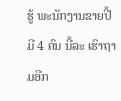ຮູ້ ພະນັກງານຂາຍປີ້ມີ 4 ຄົນ ນີ້ລະ ເຮົາຖາມອີກ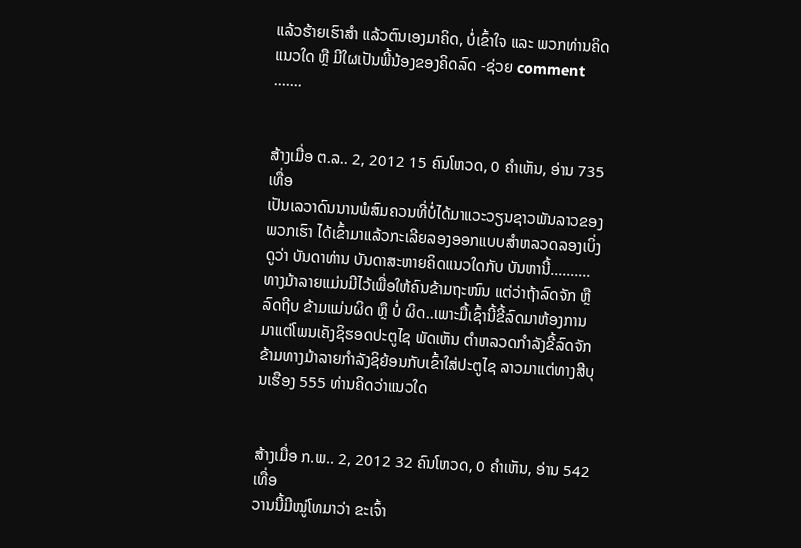ແລ້ວຮ້າຍເຮົາສຳ ແລ້ວຕົນເອງມາຄິດ, ບໍ່ເຂົ້າໃຈ ແລະ ພວກທ່ານຄິດແນວໃດ ຫຼື ມີໃຜເປັນພີ້ນ້ອງຂອງຄິດລົດ -ຊ່ວຍ comment .......


ສ້າງເມື່ອ ຕ.ລ.. 2, 2012 15 ຄົນໂຫວດ, 0 ຄຳເຫັນ, ອ່ານ 735 ເທື່ອ
ເປັນເລວາດົນນານພໍສົມຄວນທີ່ບໍ່ໄດ້ມາແວະວຽນຊາວພັນລາວຂອງພວກເຮົາ ໄດ້ເຂົ້າມາແລ້ວກະເລີຍລອງອອກແບບສຳຫລວດລອງເບິ່ງດູວ່າ ບັນດາທ່ານ ບັນດາສະຫາຍຄິດແນວໃດກັບ ບັນຫານີ້..........ທາງມ້າລາຍແມ່ນມີໄວ້ເພື່ອໃຫ້ຄົນຂ້າມຖະໜົນ ແຕ່ວ່າຖ້າລົດຈັກ ຫຼື ລົດຖີບ ຂ້າມແມ່ນຜິດ ຫຼຶ ບໍ່ ຜິດ..ເພາະມື້ເຊົ້ານີ້ຂີ້ລົດມາຫ້ອງການ ມາແຕ່ໂພນເຄັງຊິຮອດປະຕູໄຊ ພັດເຫັນ ຕຳຫລວດກຳລັງຂີ້ລົດຈັກຂ້າມທາງມ້າລາຍກຳລັງຊິຍ້ອນກັບເຂົ້າໃສ່ປະຕູໄຊ ລາວມາແຕ່ທາງສີບຸນເຮືອງ 555 ທ່ານຄິດວ່າແນວໃດ


ສ້າງເມື່ອ ກ.ພ.. 2, 2012 32 ຄົນໂຫວດ, 0 ຄຳເຫັນ, ອ່ານ 542 ເທື່ອ
ວານນີ້ມີໝູ່ໂທມາວ່າ ຂະເຈົ້າ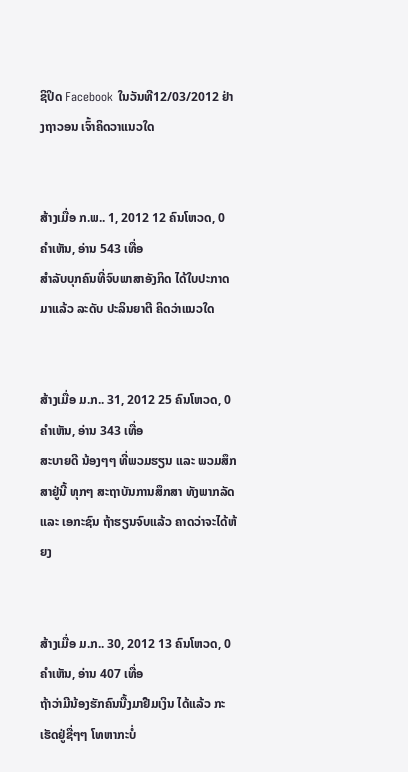ຊິປິດ Facebook ໃນວັນທີ12/03/2012 ຢ່າງຖາວອນ ເຈົ້າຄິດວາແນວໃດ


ສ້າງເມື່ອ ກ.ພ.. 1, 2012 12 ຄົນໂຫວດ, 0 ຄຳເຫັນ, ອ່ານ 543 ເທື່ອ
ສຳລັບບຸກຄົນທີ່ຈົບພາສາອັງກິດ ໄດ້ໃບປະກາດມາແລ້ວ ລະດັບ ປະລິນຍາຕີ ຄິດວ່າແນວໃດ


ສ້າງເມື່ອ ມ.ກ.. 31, 2012 25 ຄົນໂຫວດ, 0 ຄຳເຫັນ, ອ່ານ 343 ເທື່ອ
ສະບາຍດີ ນ້ອງໆໆ ທີ່ພວມຮຽນ ແລະ ພວມສຶກສາຢູ່ນີ້ ທຸກໆ ສະຖາບັນການສຶກສາ ທັງພາກລັດ ແລະ ເອກະຊົນ ຖ້າຮຽນຈົບແລ້ວ ຄາດວ່າຈະໄດ້ຫ້ຍງ


ສ້າງເມື່ອ ມ.ກ.. 30, 2012 13 ຄົນໂຫວດ, 0 ຄຳເຫັນ, ອ່ານ 407 ເທື່ອ
ຖ້າວ່າມີນ້ອງຮັກຄົນນື້ງມາຢືມເງິນ ໄດ້ແລ້ວ ກະເຮັດຢູ່ຊື່ໆໆ ໂທຫາກະບໍ່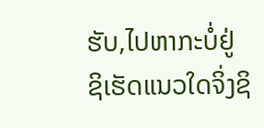ຮັບ,ໄປຫາກະບໍ່ຢູ່ ຊິເຮັດແນວໃດຈິ່ງຊິ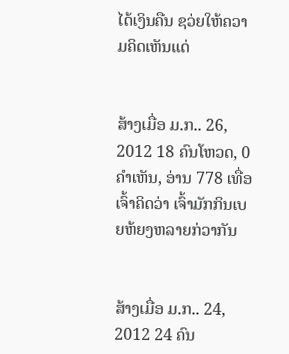ໄດ້ເງິນຄືນ ຊວ່ຍໃຫ້ຄວາມຄິດເຫັນແດ່


ສ້າງເມື່ອ ມ.ກ.. 26, 2012 18 ຄົນໂຫວດ, 0 ຄຳເຫັນ, ອ່ານ 778 ເທື່ອ
ເຈົ້າຄິດວ່າ ເຈົ້າມັກກິນເບຍຫ້ຍງຫລາຍກ່ວາກັນ


ສ້າງເມື່ອ ມ.ກ.. 24, 2012 24 ຄົນ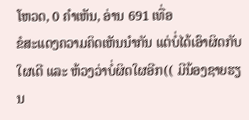ໂຫວດ, 0 ຄຳເຫັນ, ອ່ານ 691 ເທື່ອ
ຂໍສະແດງຄວາມຄິດເຫັນນຳກັນ ແຕ່ບໍ່ໄດ້ເອົາຜິດກັບໃຜເດີ ແລະ ຫ້ວງວ່າບໍ່ຜິດໃຜອີກ(( ມີນ້ອງຊາຍຮຽນ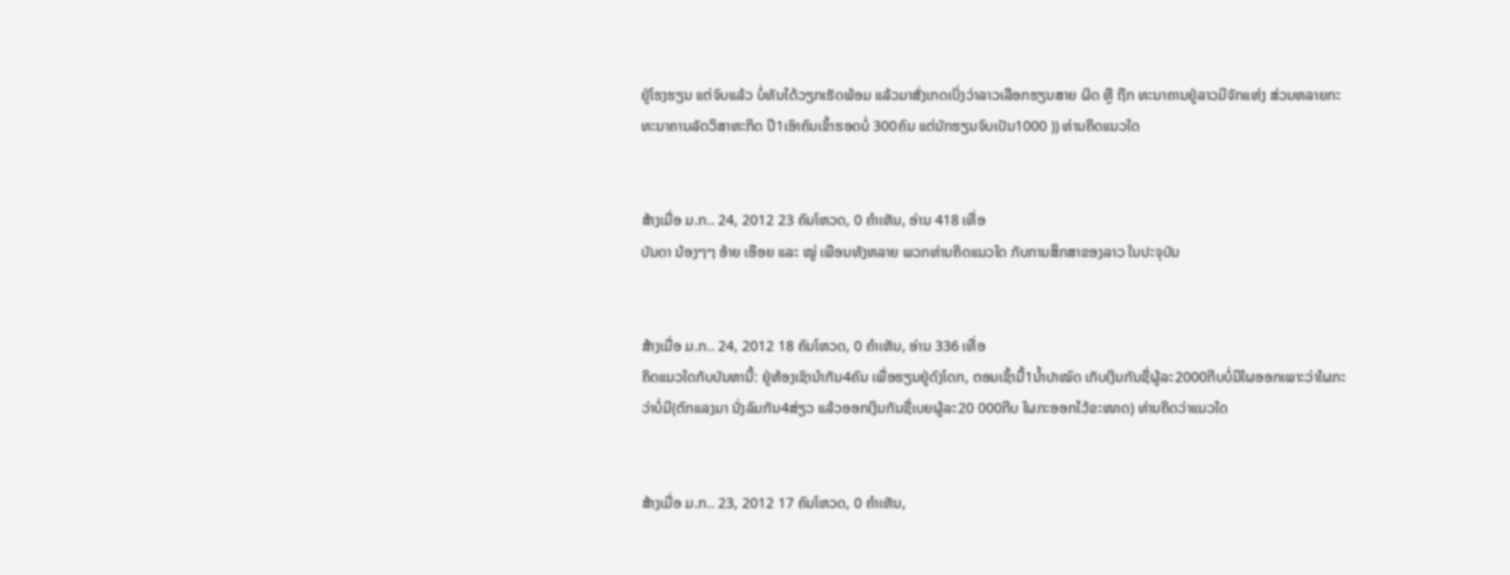ຢູ່ໂຮງຮຽນ ແຕ່ຈົບແລ້ວ ບໍ່ທັນໄດ້ວຽກເຮັດພ້ອມ ແລ້ວມາສັ່ງເກດເບິ່ງວ່າລາວເລືອກຮຽນສາຍ ຜິດ ຫຼື ຖືກ ທະນາຄານຢູ່ລາວມີຈັກແຫ່ງ ສ່ວນຫລາຍກະທະນາຄານລັດວິສາຫະກິດ ປີ1ເອົາຄົນເຂົ້າຮອດບໍ່ 300ຄົນ ແຕ່ນັກຮຽນຈົບເປັນ1000 )) ທ່ານຄິດແນວໃດ


ສ້າງເມື່ອ ມ.ກ.. 24, 2012 23 ຄົນໂຫວດ, 0 ຄຳເຫັນ, ອ່ານ 418 ເທື່ອ
ບັນດາ ນ້ອງໆໆ ອ້າຍ ເອືອຍ ແລະ ໝູ່ ເພືອນທັງຫລາຍ ພວກທ່ານຄິດແນວໃດ ກັບການສຶກສາຂອງລາວ ໃນປະຈຸບັນ


ສ້າງເມື່ອ ມ.ກ.. 24, 2012 18 ຄົນໂຫວດ, 0 ຄຳເຫັນ, ອ່ານ 336 ເທື່ອ
ຄິດແນວໃດກັບບັນຫານີ້: ຢູ່ຫ້ອງເຊົານຳກັນ4ຄົນ ເພື່ອຮຽນຢູ່ດົງໂດກ, ຕອນເຊົ້າມື້1ນ້ຳປາໝົດ ເກັບເງິນກັນຊື່ຜູ້ລະ2000ກີບບໍ່ມີໃຜອອກເພາະວ່າໃຜກະວ່າບໍ່ມີ(ຕົກແລງມາ ນັ່ງລົມກັນ4ສ່ຽວ ແລ້ວອອກເງິນກັນຊື່ເບຍຜູ້ລະ20 000ກີບ ໃຜກະອອກໄວ້ຂະໜາດ) ທ່ານຄິດວ່າແນວໃດ


ສ້າງເມື່ອ ມ.ກ.. 23, 2012 17 ຄົນໂຫວດ, 0 ຄຳເຫັນ,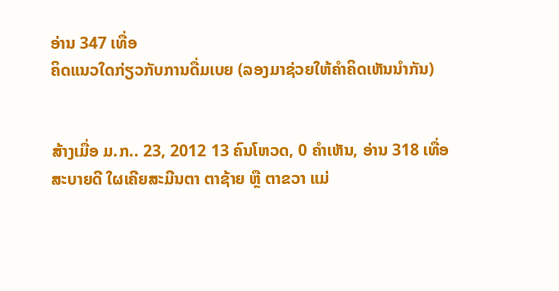ອ່ານ 347 ເທື່ອ
ຄິດແນວໃດກ່ຽວກັບການດື່ມເບຍ (ລອງມາຊ່ວຍໃຫ້ຄຳຄິດເຫັນນຳກັນ)


ສ້າງເມື່ອ ມ.ກ.. 23, 2012 13 ຄົນໂຫວດ, 0 ຄຳເຫັນ, ອ່ານ 318 ເທື່ອ
ສະບາຍດີ ໃຜເຄີຍສະມີນຕາ ຕາຊ້າຍ ຫຼື ຕາຂວາ ແມ່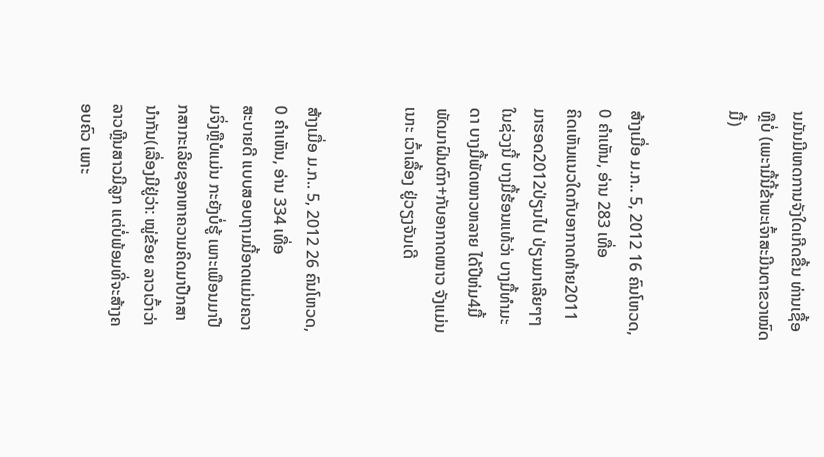ນມັນມີເຫດການຈັງໃດເກີດຂື້ນ ທ່ານເຊື້ອຫຼືບໍ່ (ເພະາມື້ນີ້ຂ້າພະເຈົ້າສະມີນຕາຂວາໝົດມື້)


ສ້າງເມື່ອ ມ.ກ.. 5, 2012 16 ຄົນໂຫວດ, 0 ຄຳເຫັນ, ອ່ານ 283 ເທື່ອ
ຄິດເຫັນແນວໃດກັບອາກາດທ້າຍ2011 ມາຮອດ2012ປ່ຽນໄປ ປ່ຽນມາເລີຍໆໆໃນຊ່ວງນີ້ ບາງມື້ຮ້ອນແທ້ວ່າ ບາງມື້ທຳມະດາ ບາງມື້ພັດໜາວຫລາຍ ໄດ້ປີຫ່ມ4ມື້ ພັດມາຝົນຕົກ+ກັບອາກາດໜາວ ຈັງແມ່ນເນາະ ເວົ້າເລື້ອງ ຢູ່ວຽງຈັນເດີ


ສ້າງເມື່ອ ມ.ກ.. 5, 2012 26 ຄົນໂຫວດ, 0 ຄຳເຫັນ, ອ່ານ 334 ເທື່ອ
ສະບາຍດີ ແບບສອບຖາມນີ້ອາດແມ່ນຄວາມຈິ່ງຫຼືບໍແມ່ນ ກະຍັງບໍ່ຮູ້ ເພາະເພືອນມາປືກສາກະເລີຍຊອກຫາຄວາມຄິດມາປືກສານຳກັນ(ເລື່ອງມີຢູ່ວ່າ: ໝູ່ຂ້ອຍ ລາວເວົ້າວ່າ ລາວຫຼີນສາວມີລູກ ແຕ່ບໍ່ພ້ອມທີ່ຈະສ້າງຄອບຄົວ ເພາະ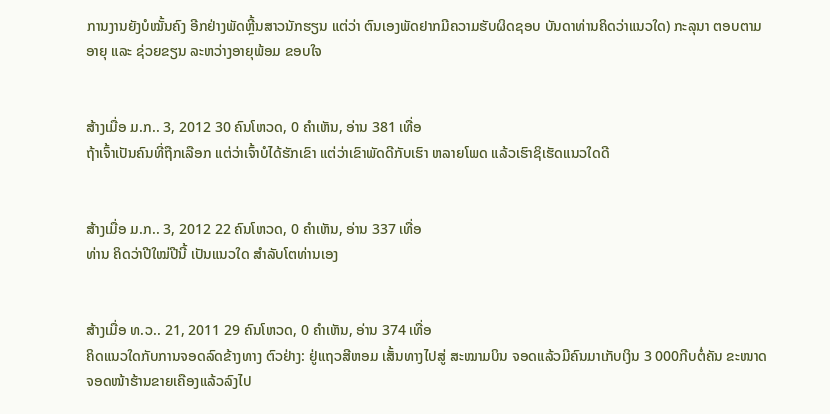ການງານຍັງບໍໝັ້ນຄົງ ອີກຢ່າງພັດຫຼີ້ນສາວນັກຮຽນ ແຕ່ວ່າ ຕົນເອງພັດຢາກມີຄວາມຮັບຜິດຊອບ ບັນດາທ່ານຄິດວ່າແນວໃດ) ກະລຸນາ ຕອບຕາມອາຍຸ ແລະ ຊ່ວຍຂຽນ ລະຫວ່າງອາຍຸພ້ອມ ຂອບໃຈ


ສ້າງເມື່ອ ມ.ກ.. 3, 2012 30 ຄົນໂຫວດ, 0 ຄຳເຫັນ, ອ່ານ 381 ເທື່ອ
ຖ້າເຈົ້າເປັນຄົນທີ່ຖືກເລືອກ ແຕ່ວ່າເຈົ້າບໍໄດ້ຮັກເຂົາ ແຕ່ວ່າເຂົາພັດດີກັບເຮົາ ຫລາຍໂພດ ແລ້ວເຮົາຊິເຮັດແນວໃດດີ


ສ້າງເມື່ອ ມ.ກ.. 3, 2012 22 ຄົນໂຫວດ, 0 ຄຳເຫັນ, ອ່ານ 337 ເທື່ອ
ທ່ານ ຄິດວ່າປີໃໝ່ປີນີ້ ເປັນແນວໃດ ສຳລັບໂຕທ່ານເອງ


ສ້າງເມື່ອ ທ.ວ.. 21, 2011 29 ຄົນໂຫວດ, 0 ຄຳເຫັນ, ອ່ານ 374 ເທື່ອ
ຄິດແນວໃດກັບການຈອດລົດຂ້າງທາງ ຕົວຢ່າງ: ຢູ່ແຖວສີຫອມ ເສັ້ນທາງໄປສູ່ ສະໝາມບິນ ຈອດແລ້ວມີຄົນມາເກັບເງິນ 3 000ກີບຕໍ່ຄັນ ຂະໜາດຈອດໜ້າຮ້ານຂາຍເຄືອງແລ້ວລົງໄປ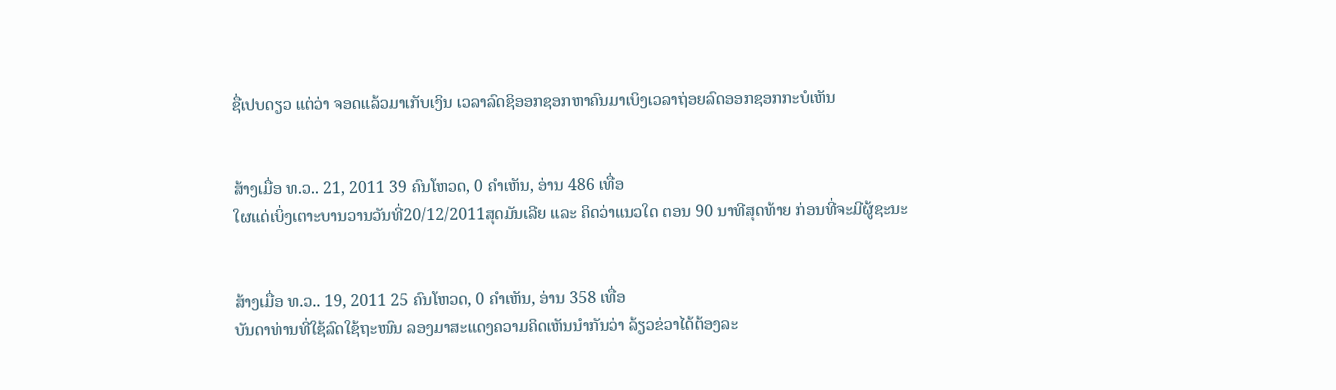ຊື່ເປບດຽວ ແຕ່ວ່າ ຈອດແລ້ວມາເກັບເງິນ ເວລາລົດຊິອອກຊອກຫາຄົນມາເບິງເວລາຖ່ອຍລົດອອກຊອກກະບໍເຫັນ


ສ້າງເມື່ອ ທ.ວ.. 21, 2011 39 ຄົນໂຫວດ, 0 ຄຳເຫັນ, ອ່ານ 486 ເທື່ອ
ໃຜແດ່ເບິ່ງເຕາະບານວານວັນທີ່20/12/2011ສຸດມັນເລີຍ ແລະ ຄິດວ່າແນວໃດ ຕອນ 90 ນາທີສຸດທ້າຍ ກ່ອນທີ່ຈະມີຜູ້ຊະນະ


ສ້າງເມື່ອ ທ.ວ.. 19, 2011 25 ຄົນໂຫວດ, 0 ຄຳເຫັນ, ອ່ານ 358 ເທື່ອ
ບັນດາທ່ານທີ່ໃຊ້ລົດໃຊ້ຖະໜົນ ລອງມາສະແດງຄວາມຄິດເຫັນນຳກັນວ່າ ລ້ຽວຂ່ວາໄດ້ຕ້ອງລະ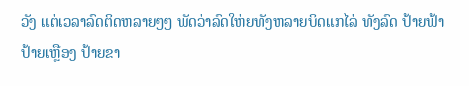ວັງ ແຕ່ເວລາລົດຕິດຫລາຍໆໆ ພັດວ່າລົດໃຫ່ຍທັງຫລາຍບິດແກໄລ່ ທັງລົດ ປ້າຍຟ້າ ປ້າຍເຫຼືອງ ປ້າຍຂາ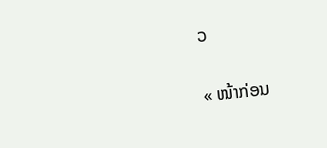ວ

« ໜ້າກ່ອນ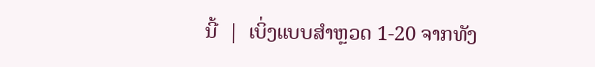ນີ້  |  ເບິ່ງແບບສຳຫຼວດ 1-20 ຈາກທັງ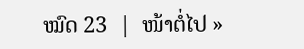ໝົດ 23  |  ໜ້າຕໍ່ໄປ »